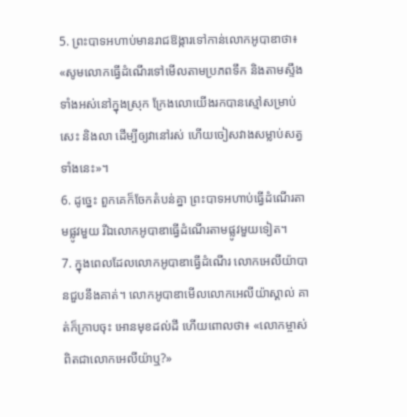5. ព្រះបាទអហាប់មានរាជឱង្ការទៅកាន់លោកអូបាឌាថា៖ «សូមលោកធ្វើដំណើរទៅមើលតាមប្រភពទឹក និងតាមស្ទឹងទាំងអស់នៅក្នុងស្រុក ក្រែងលោយើងរកបានស្មៅសម្រាប់សេះ និងលា ដើម្បីឲ្យវានៅរស់ ហើយចៀសវាងសម្លាប់សត្វទាំងនេះ»។
6. ដូច្នេះ ពួកគេក៏ចែកតំបន់គ្នា ព្រះបាទអហាប់ធ្វើដំណើរតាមផ្លូវមួយ រីឯលោកអូបាឌាធ្វើដំណើរតាមផ្លូវមួយទៀត។
7. ក្នុងពេលដែលលោកអូបាឌាធ្វើដំណើរ លោកអេលីយ៉ាបានជួបនឹងគាត់។ លោកអូបាឌាមើលលោកអេលីយ៉ាស្គាល់ គាត់ក៏ក្រាបចុះ អោនមុខដល់ដី ហើយពោលថា៖ «លោកម្ចាស់ពិតជាលោកអេលីយ៉ាឬ?»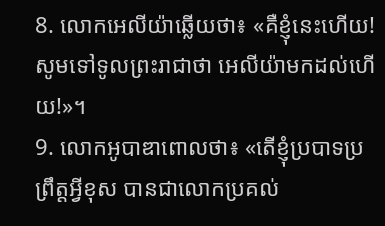8. លោកអេលីយ៉ាឆ្លើយថា៖ «គឺខ្ញុំនេះហើយ! សូមទៅទូលព្រះរាជាថា អេលីយ៉ាមកដល់ហើយ!»។
9. លោកអូបាឌាពោលថា៖ «តើខ្ញុំប្របាទប្រព្រឹត្តអ្វីខុស បានជាលោកប្រគល់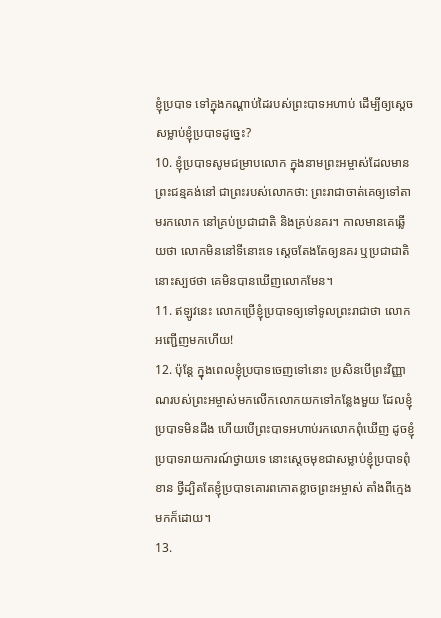ខ្ញុំប្របាទ ទៅក្នុងកណ្ដាប់ដៃរបស់ព្រះបាទអហាប់ ដើម្បីឲ្យស្ដេចសម្លាប់ខ្ញុំប្របាទដូច្នេះ?
10. ខ្ញុំប្របាទសូមជម្រាបលោក ក្នុងនាមព្រះអម្ចាស់ដែលមានព្រះជន្មគង់នៅ ជាព្រះរបស់លោកថា: ព្រះរាជាចាត់គេឲ្យទៅតាមរកលោក នៅគ្រប់ប្រជាជាតិ និងគ្រប់នគរ។ កាលមានគេឆ្លើយថា លោកមិននៅទីនោះទេ ស្ដេចតែងតែឲ្យនគរ ឬប្រជាជាតិនោះស្បថថា គេមិនបានឃើញលោកមែន។
11. ឥឡូវនេះ លោកប្រើខ្ញុំប្របាទឲ្យទៅទូលព្រះរាជាថា លោកអញ្ជើញមកហើយ!
12. ប៉ុន្តែ ក្នុងពេលខ្ញុំប្របាទចេញទៅនោះ ប្រសិនបើព្រះវិញ្ញាណរបស់ព្រះអម្ចាស់មកលើកលោកយកទៅកន្លែងមួយ ដែលខ្ញុំប្របាទមិនដឹង ហើយបើព្រះបាទអហាប់រកលោកពុំឃើញ ដូចខ្ញុំប្របាទរាយការណ៍ថ្វាយទេ នោះស្ដេចមុខជាសម្លាប់ខ្ញុំប្របាទពុំខាន ថ្វីដ្បិតតែខ្ញុំប្របាទគោរពកោតខ្លាចព្រះអម្ចាស់ តាំងពីក្មេងមកក៏ដោយ។
13.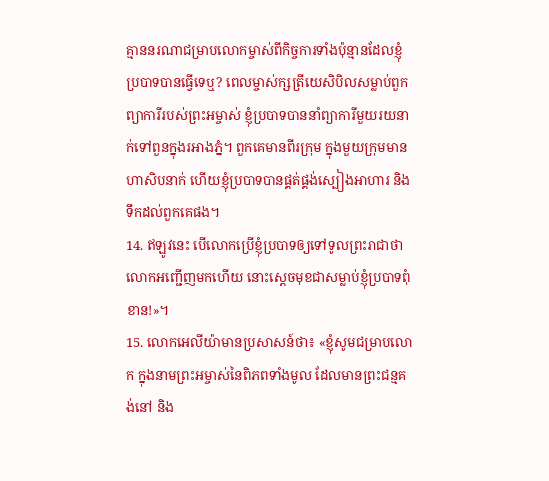គ្មាននរណាជម្រាបលោកម្ចាស់ពីកិច្ចការទាំងប៉ុន្មានដែលខ្ញុំប្របាទបានធ្វើទេឬ? ពេលម្ចាស់ក្សត្រីយេសិបិលសម្លាប់ពួកព្យាការីរបស់ព្រះអម្ចាស់ ខ្ញុំប្របាទបាននាំព្យាការីមួយរយនាក់ទៅពួនក្នុងរអាងភ្នំ។ ពួកគេមានពីរក្រុម ក្នុងមួយក្រុមមានហាសិបនាក់ ហើយខ្ញុំប្របាទបានផ្គត់ផ្គង់ស្បៀងអាហារ និងទឹកដល់ពួកគេផង។
14. ឥឡូវនេះ បើលោកប្រើខ្ញុំប្របាទឲ្យទៅទូលព្រះរាជាថា លោកអញ្ជើញមកហើយ នោះស្ដេចមុខជាសម្លាប់ខ្ញុំប្របាទពុំខាន!»។
15. លោកអេលីយ៉ាមានប្រសាសន៍ថា៖ «ខ្ញុំសូមជម្រាបលោក ក្នុងនាមព្រះអម្ចាស់នៃពិភពទាំងមូល ដែលមានព្រះជន្មគង់នៅ និង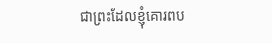ជាព្រះដែលខ្ញុំគោរពប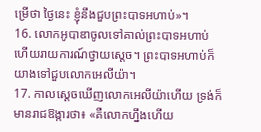ម្រើថា ថ្ងៃនេះ ខ្ញុំនឹងជួបព្រះបាទអហាប់»។
16. លោកអូបាឌាចូលទៅគាល់ព្រះបាទអហាប់ ហើយរាយការណ៍ថ្វាយស្ដេច។ ព្រះបាទអហាប់ក៏យាងទៅជួបលោកអេលីយ៉ា។
17. កាលស្ដេចឃើញលោកអេលីយ៉ាហើយ ទ្រង់ក៏មានរាជឱង្ការថា៖ «គឺលោកហ្នឹងហើយ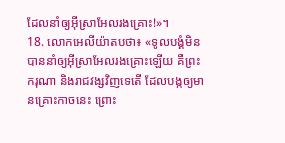ដែលនាំឲ្យអ៊ីស្រាអែលរងគ្រោះ!»។
18. លោកអេលីយ៉ាតបថា៖ «ទូលបង្គំមិនបាននាំឲ្យអ៊ីស្រាអែលរងគ្រោះឡើយ គឺព្រះករុណា និងរាជវង្សវិញទេតើ ដែលបង្កឲ្យមានគ្រោះកាចនេះ ព្រោះ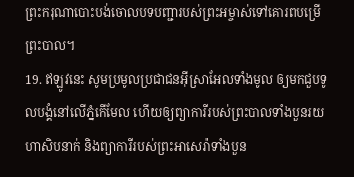ព្រះករុណាបោះបង់ចោលបទបញ្ជារបស់ព្រះអម្ចាស់ទៅគោរពបម្រើព្រះបាល។
19. ឥឡូវនេះ សូមប្រមូលប្រជាជនអ៊ីស្រាអែលទាំងមូល ឲ្យមកជួបទូលបង្គំនៅលើភ្នំកើមែល ហើយឲ្យព្យាការីរបស់ព្រះបាលទាំងបួនរយហាសិបនាក់ និងព្យាការីរបស់ព្រះអាសេរ៉ាទាំងបួន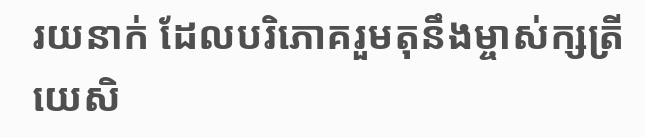រយនាក់ ដែលបរិភោគរួមតុនឹងម្ចាស់ក្សត្រីយេសិ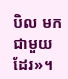បិល មកជាមួយដែរ»។